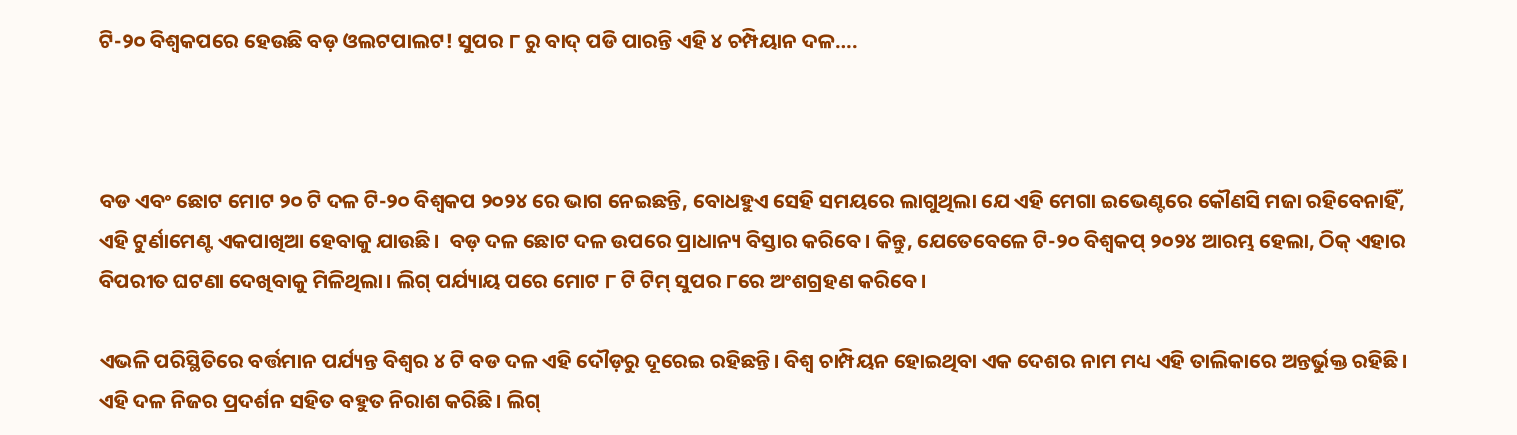ଟି-୨୦ ବିଶ୍ୱକପରେ ହେଉଛି ବଡ଼ ଓଲଟପାଲଟ! ସୁପର ୮ ରୁ ବାଦ୍ ପଡି ପାରନ୍ତି ଏହି ୪ ଚମ୍ପିୟାନ ଦଳ….



ବଡ ଏବଂ ଛୋଟ ମୋଟ ୨୦ ଟି ଦଳ ଟି-୨୦ ବିଶ୍ୱକପ ୨୦୨୪ ରେ ଭାଗ ନେଇଛନ୍ତି, ବୋଧହୁଏ ସେହି ସମୟରେ ଲାଗୁଥିଲା ଯେ ଏହି ମେଗା ଇଭେଣ୍ଟରେ କୌଣସି ମଜା ରହିବେନାହିଁ, ଏହି ଟୁର୍ଣାମେଣ୍ଟ ଏକପାଖିଆ ହେବାକୁ ଯାଉଛି।  ବଡ଼ ଦଳ ଛୋଟ ଦଳ ଉପରେ ପ୍ରାଧାନ୍ୟ ବିସ୍ତାର କରିବେ। କିନ୍ତୁ, ଯେତେବେଳେ ଟି-୨୦ ବିଶ୍ୱକପ୍ ୨୦୨୪ ଆରମ୍ଭ ହେଲା, ଠିକ୍ ଏହାର ବିପରୀତ ଘଟଣା ଦେଖିବାକୁ ମିଳିଥିଲା। ଲିଗ୍ ପର୍ଯ୍ୟାୟ ପରେ ମୋଟ ୮ ଟି ଟିମ୍ ସୁପର ୮ରେ ଅଂଶଗ୍ରହଣ କରିବେ।

ଏଭଳି ପରିସ୍ଥିତିରେ ବର୍ତ୍ତମାନ ପର୍ଯ୍ୟନ୍ତ ବିଶ୍ୱର ୪ ଟି ବଡ ଦଳ ଏହି ଦୌଡ଼ରୁ ଦୂରେଇ ରହିଛନ୍ତି। ବିଶ୍ୱ ଚାମ୍ପିୟନ ହୋଇଥିବା ଏକ ଦେଶର ନାମ ମଧ୍ୟ ଏହି ତାଲିକାରେ ଅନ୍ତର୍ଭୁକ୍ତ ରହିଛି। ଏହି ଦଳ ନିଜର ପ୍ରଦର୍ଶନ ସହିତ ବହୁତ ନିରାଶ କରିଛି। ଲିଗ୍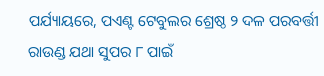ପର୍ଯ୍ୟାୟରେ, ପଏଣ୍ଟ ଟେବୁଲର ଶ୍ରେଷ୍ଠ ୨ ଦଳ ପରବର୍ତ୍ତୀ ରାଉଣ୍ଡ ଯଥା ସୁପର ୮ ପାଇଁ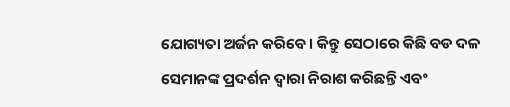ଯୋଗ୍ୟତା ଅର୍ଜନ କରିବେ। କିନ୍ତୁ ସେଠାରେ କିଛି ବଡ ଦଳ ସେମାନଙ୍କ ପ୍ରଦର୍ଶନ ଦ୍ୱାରା ନିରାଶ କରିଛନ୍ତି ଏବଂ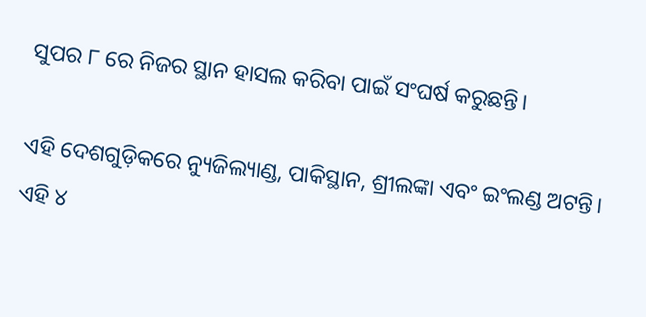ସୁପର ୮ ରେ ନିଜର ସ୍ଥାନ ହାସଲ କରିବା ପାଇଁ ସଂଘର୍ଷ କରୁଛନ୍ତି।

ଏହି ଦେଶଗୁଡ଼ିକରେ ନ୍ୟୁଜିଲ୍ୟାଣ୍ଡ, ପାକିସ୍ଥାନ, ଶ୍ରୀଲଙ୍କା ଏବଂ ଇଂଲଣ୍ଡ ଅଟନ୍ତି। ଏହି ୪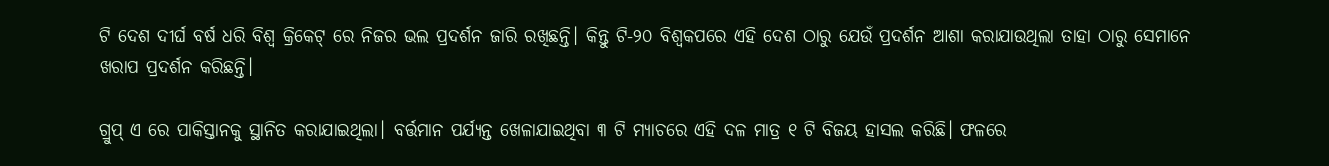ଟି ଦେଶ ଦୀର୍ଘ ବର୍ଷ ଧରି ବିଶ୍ୱ କ୍ରିକେଟ୍ ରେ ନିଜର ଭଲ ପ୍ରଦର୍ଶନ ଜାରି ରଖିଛନ୍ତି। କିନ୍ତୁ ଟି-୨୦ ବିଶ୍ୱକପରେ ଏହି ଦେଶ ଠାରୁ ଯେଉଁ ପ୍ରଦର୍ଶନ ଆଶା କରାଯାଉଥିଲା ତାହା ଠାରୁ ସେମାନେ ଖରାପ ପ୍ରଦର୍ଶନ କରିଛନ୍ତି।

ଗ୍ରୁପ୍ ଏ ରେ ପାକିସ୍ତାନକୁ ସ୍ଥାନିତ କରାଯାଇଥିଲା। ବର୍ତ୍ତମାନ ପର୍ଯ୍ୟନ୍ତ ଖେଳାଯାଇଥିବା ୩ ଟି ମ୍ୟାଚରେ ଏହି ଦଳ ମାତ୍ର ୧ ଟି ବିଜୟ ହାସଲ କରିଛି। ଫଳରେ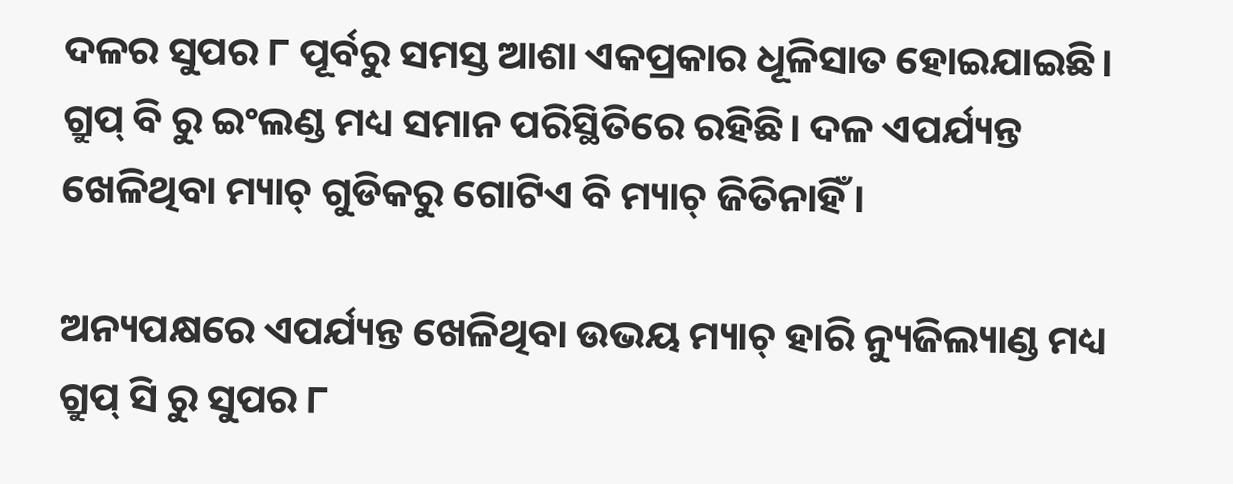ଦଳର ସୁପର ୮ ପୂର୍ବରୁ ସମସ୍ତ ଆଶା ଏକପ୍ରକାର ଧୂଳିସାତ ହୋଇଯାଇଛି। ଗ୍ରୁପ୍ ବି ରୁ ଇଂଲଣ୍ଡ ମଧ୍ୟ ସମାନ ପରିସ୍ଥିତିରେ ରହିଛି। ଦଳ ଏପର୍ଯ୍ୟନ୍ତ ଖେଳିଥିବା ମ୍ୟାଚ୍‌ ଗୁଡିକରୁ ଗୋଟିଏ ବି ମ୍ୟାଚ୍ ଜିତିନାହିଁ।

ଅନ୍ୟପକ୍ଷରେ ଏପର୍ଯ୍ୟନ୍ତ ଖେଳିଥିବା ଉଭୟ ମ୍ୟାଚ୍ ହାରି ନ୍ୟୁଜିଲ୍ୟାଣ୍ଡ ମଧ୍ୟ ଗ୍ରୁପ୍ ସି ରୁ ସୁପର ୮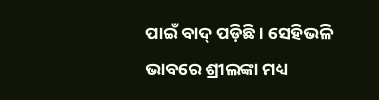ପାଇଁ ବାଦ୍ ପଡ଼ିଛି। ସେହିଭଳି ଭାବରେ ଶ୍ରୀଲଙ୍କା ମଧ୍ୟ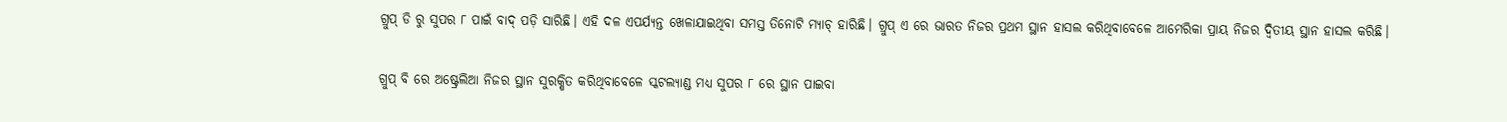ଗ୍ରୁପ୍ ଡି ରୁ ସୁପର ୮ ପାଇଁ ବାଦ୍ ପଡ଼ି ସାରିଛି। ଏହି ଦଳ ଏପର୍ଯ୍ୟନ୍ତ ଖେଳାଯାଇଥିବା ସମସ୍ତ ତିନୋଟି ମ୍ୟାଚ୍ ହାରିଛି। ଗ୍ରୁପ୍ ଏ ରେ ଭାରତ ନିଜର ପ୍ରଥମ ସ୍ଥାନ ହାସଲ କରିଥିବାବେଳେ ଆମେରିକା ପ୍ରାୟ ନିଜର ଦ୍ଵିତୀୟ ସ୍ଥାନ ହାସଲ କରିଛି।

ଗ୍ରୁପ୍ ବି ରେ ଅଷ୍ଟ୍ରେଲିଆ ନିଜର ସ୍ଥାନ ସୁରକ୍ଷିତ କରିଥିବାବେଳେ ସ୍କଟଲ୍ୟାଣ୍ଡ ମଧ୍ୟ ସୁପର ୮ ରେ ସ୍ଥାନ ପାଇବା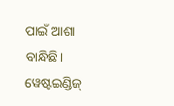ପାଇଁ ଆଶା ବାନ୍ଧିଛି। ୱେଷ୍ଟଇଣ୍ଡିଜ୍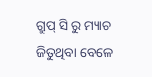ଗ୍ରୁପ୍ ସି ରୁ ମ୍ୟାଚ ଜିତୁଥିବା ବେଳେ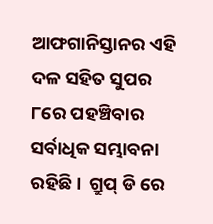ଆଫଗାନିସ୍ତାନର ଏହି ଦଳ ସହିତ ସୁପର ୮ରେ ପହଞ୍ଚିବାର ସର୍ବାଧିକ ସମ୍ଭାବନା ରହିଛି।  ଗ୍ରୁପ୍ ଡି ରେ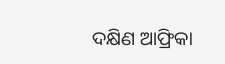ଦକ୍ଷିଣ ଆଫ୍ରିକା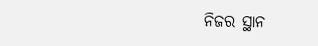ନିଜର ସ୍ଥାନ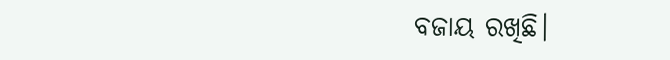ବଜାୟ ରଖିଛି।